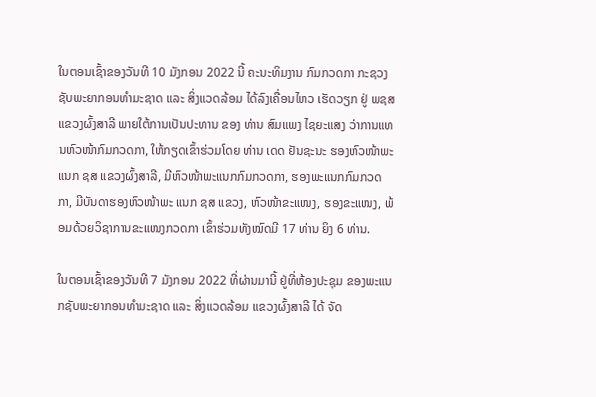ໃນຕອນເຊົ້າຂອງວັນທີ 10 ມັງກອນ 2022 ນີ້ ຄະນະທິມງານ ກົມກວດກາ ກະຊວງຊັບພະຍາກອນທໍາມະຊາດ ແລະ ສິ່ງແວດລ້ອມ ໄດ້ລົງເຄື່ອນໄຫວ ເຮັດວຽກ ຢູ່ ພຊສ ແຂວງຜົ້ງສາລີ ພາຍໃຕ້ການເປັນປະທານ ຂອງ ທ່ານ ສົມແພງ ໄຊຍະແສງ ວ່າການແທນຫົວໜ້າກົມກວດກາ, ໃຫ້ກຽດເຂົ້າຮ່ວມໂດຍ ທ່ານ ເດດ ຢັນຊະນະ ຮອງຫົວໜ້າພະແນກ ຊສ ແຂວງຜົ້ງສາລີ, ມີຫົວໜ້າພະແນກກົມກວດກາ, ຮອງພະແນກກົມກວດກາ, ມີບັນດາຮອງຫົວໜ້າພະ ແນກ ຊສ ແຂວງ, ຫົວໜ້າຂະແໜງ, ຮອງຂະແໜງ, ພ້ອມດ້ວຍວິຊາການຂະແໜງກວດກາ ເຂົ້າຮ່ວມທັງໝົດມີ 17 ທ່ານ ຍິງ 6 ທ່ານ.

ໃນຕອນເຊົ້າຂອງວັນທີ 7 ມັງກອນ 2022 ທີ່ຜ່ານມານີ້ ຢູ່ທີ່ຫ້ອງປະຊຸມ ຂອງພະແນກຊັບພະຍາກອນທໍາມະຊາດ ແລະ ສິ່ງແວດລ້ອມ ແຂວງຜົ້ງສາລີ ໄດ້ ຈັດ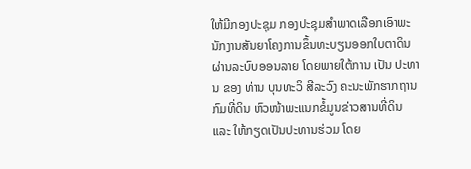ໃຫ້ມີກອງປະຊຸມ ກອງປະຊຸມສໍາພາດເລືອກເອົາພະນັກງານສັນຍາໂຄງການຂຶ້ນທະບຽນອອກໃບຕາດິນ ຜ່ານລະບົບອອນລາຍ ໂດຍພາຍໃຕ້ການ ເປັນ ປະທານ ຂອງ ທ່ານ ບຸນທະວິ ສີລະວົງ ຄະນະພັກຮາກຖານກົມທີ່ດິນ ຫົວໜ້າພະແນກຂໍ້ມູນຂ່າວສານທີ່ດິນ ແລະ ໃຫ້ກຽດເປັນປະທານຮ່ວມ ໂດຍ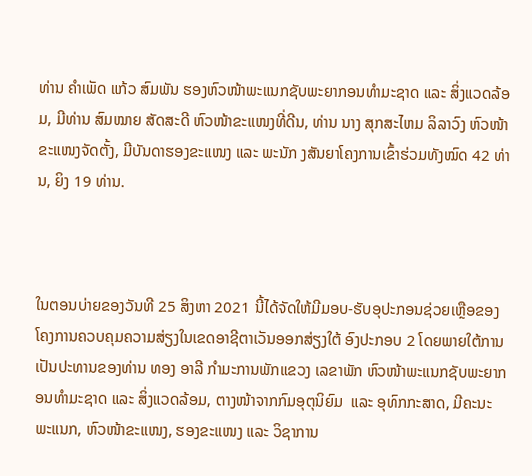ທ່ານ ຄໍາເພັດ ແກ້ວ ສົມພັນ ຮອງຫົວໜ້າພະແນກຊັບພະຍາກອນທໍາມະຊາດ ແລະ ສິ່ງແວດລ້ອມ, ມີທ່ານ ສົມໝາຍ ສັດສະດີ ຫົວໜ້າຂະແໜງທີ່ດີນ, ທ່ານ ນາງ ສຸກສະໄຫມ ລິລາວົງ ຫົວໜ້າຂະແໜງຈັດຕັ້ງ, ມີບັນດາຮອງຂະແໜງ ແລະ ພະນັກ ງສັນຍາໂຄງການເຂົ້າຮ່ວມທັງໝົດ 42 ທ່ານ, ຍິງ 19 ທ່ານ.



ໃນຕອນບ່າຍຂອງວັນທີ 25 ສິງຫາ 2021 ນີ້ໄດ້ຈັດໃຫ້ມີມອບ-ຮັບອຸປະກອນຊ່ວຍເຫຼືອຂອງໂຄງການຄວບຄຸມຄວາມສ່ຽງໃນເຂດອາຊີຕາເວັນອອກສ່ຽງໃຕ້ ອົງປະກອບ 2 ໂດຍພາຍໃຕ້ການເປັນປະທານຂອງທ່ານ ທອງ ອາລີ ກໍາມະການພັກແຂວງ ເລຂາພັກ ຫົວໜ້າພະແນກຊັບພະຍາກອນທໍາມະຊາດ ແລະ ສິ່ງແວດລ້ອມ, ຕາງໜ້າຈາກກົມອຸຕຸນິຍົມ  ແລະ ອຸທົກກະສາດ, ມີຄະນະພະແນກ, ຫົວໜ້າຂະແໜງ, ຮອງຂະແໜງ ແລະ ວິຊາການ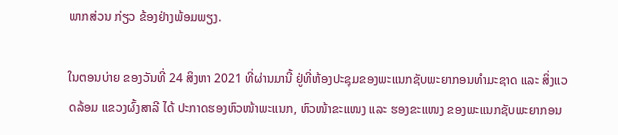ພາກສ່ວນ ກ່ຽວ ຂ້ອງຢ່າງພ້ອມພຽງ.

ໃນຕອນບ່າຍ ຂອງວັນທີ່ 24 ສິງຫາ 2021 ທີ່ຜ່ານມານີ້ ຢູ່ທີ່ຫ້ອງປະຊຸມຂອງພະແນກຊັບພະຍາກອນທໍາມະຊາດ ແລະ ສິ່ງແວດລ້ອມ ແຂວງຜົ້ງສາລີ ໄດ້ ປະກາດຮອງຫົວໜ້າພະແນກ, ຫົວໜ້າຂະແໜງ ແລະ ຮອງຂະແໜງ ຂອງພະແນກຊັບພະຍາກອນ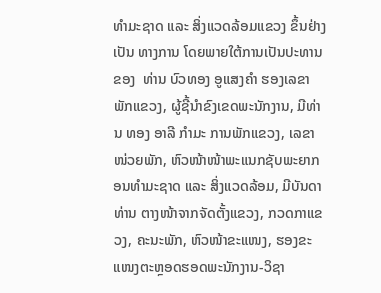ທໍາມະຊາດ ແລະ ສິ່ງແວດລ້ອມແຂວງ ຂຶ້ນຢ່າງເປັນ ທາງການ ໂດຍພາຍໃຕ້ການເປັນປະທານ ຂອງ  ທ່ານ ບົວທອງ ອູແສງຄໍາ ຮອງເລຂາພັກແຂວງ, ຜູ້ຊີ້ນໍາຂົງເຂດພະນັກງານ, ມີທ່ານ ທອງ ອາລີ ກໍາມະ ການພັກແຂວງ, ເລຂາໜ່ວຍພັກ, ຫົວໜ້າໜ້າພະແນກຊັບພະຍາກອນທໍາມະຊາດ ແລະ ສິ່ງແວດລ້ອມ, ມີບັນດາທ່ານ ຕາງໜ້າຈາກຈັດຕັ້ງແຂວງ, ກວດກາແຂວງ, ຄະນະພັກ, ຫົວໜ້າຂະແໜງ, ຮອງຂະແໜງຕະຫຼອດຮອດພະນັກງານ-ວິຊາ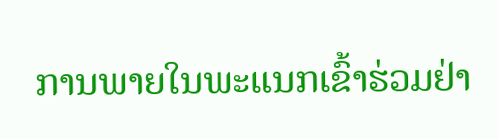ການພາຍໃນພະແນກເຂົ້າຮ່ວມຢ່າ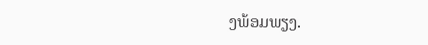ງພ້ອມພຽງ.